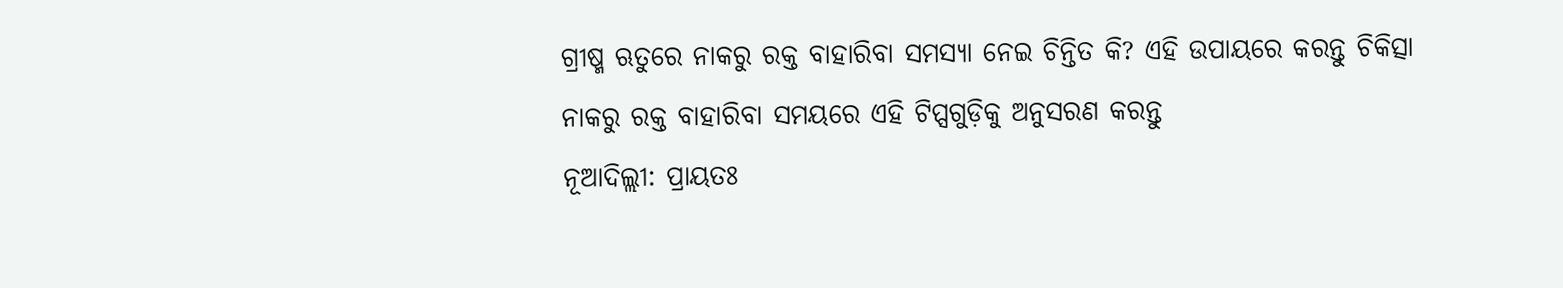ଗ୍ରୀଷ୍ମ ଋତୁରେ ନାକରୁ ରକ୍ତ ବାହାରିବା ସମସ୍ୟା ନେଇ ଚିନ୍ତିତ କି? ଏହି ଉପାୟରେ କରନ୍ତୁ ଚିକିତ୍ସା
ନାକରୁ ରକ୍ତ ବାହାରିବା ସମୟରେ ଏହି ଟିପ୍ସଗୁଡ଼ିକୁ ଅନୁସରଣ କରନ୍ତୁ
ନୂଆଦିଲ୍ଲୀ: ପ୍ରାୟତଃ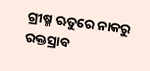ଗ୍ରୀଷ୍ମ ଋତୁରେ ନାକରୁ ରକ୍ତସ୍ରାବ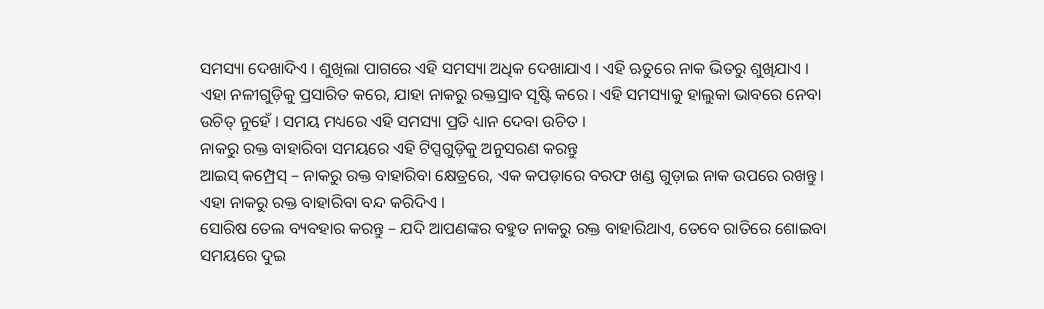ସମସ୍ୟା ଦେଖାଦିଏ । ଶୁଖିଲା ପାଗରେ ଏହି ସମସ୍ୟା ଅଧିକ ଦେଖାଯାଏ । ଏହି ଋତୁରେ ନାକ ଭିତରୁ ଶୁଖିଯାଏ ।
ଏହା ନଳୀଗୁଡ଼ିକୁ ପ୍ରସାରିତ କରେ, ଯାହା ନାକରୁ ରକ୍ତସ୍ରାବ ସୃଷ୍ଟି କରେ । ଏହି ସମସ୍ୟାକୁ ହାଲୁକା ଭାବରେ ନେବା ଉଚିତ୍ ନୁହେଁ । ସମୟ ମଧ୍ୟରେ ଏହି ସମସ୍ୟା ପ୍ରତି ଧ୍ୟାନ ଦେବା ଉଚିତ ।
ନାକରୁ ରକ୍ତ ବାହାରିବା ସମୟରେ ଏହି ଟିପ୍ସଗୁଡ଼ିକୁ ଅନୁସରଣ କରନ୍ତୁ
ଆଇସ୍ କମ୍ପ୍ରେସ୍ – ନାକରୁ ରକ୍ତ ବାହାରିବା କ୍ଷେତ୍ରରେ, ଏକ କପଡ଼ାରେ ବରଫ ଖଣ୍ଡ ଗୁଡ଼ାଇ ନାକ ଉପରେ ରଖନ୍ତୁ। ଏହା ନାକରୁ ରକ୍ତ ବାହାରିବା ବନ୍ଦ କରିଦିଏ ।
ସୋରିଷ ତେଲ ବ୍ୟବହାର କରନ୍ତୁ – ଯଦି ଆପଣଙ୍କର ବହୁତ ନାକରୁ ରକ୍ତ ବାହାରିଥାଏ, ତେବେ ରାତିରେ ଶୋଇବା ସମୟରେ ଦୁଇ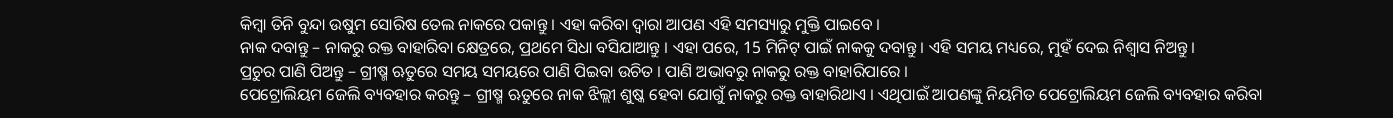କିମ୍ବା ତିନି ବୁନ୍ଦା ଉଷୁମ ସୋରିଷ ତେଲ ନାକରେ ପକାନ୍ତୁ । ଏହା କରିବା ଦ୍ୱାରା ଆପଣ ଏହି ସମସ୍ୟାରୁ ମୁକ୍ତି ପାଇବେ ।
ନାକ ଦବାନ୍ତୁ – ନାକରୁ ରକ୍ତ ବାହାରିବା କ୍ଷେତ୍ରରେ, ପ୍ରଥମେ ସିଧା ବସିଯାଆନ୍ତୁ । ଏହା ପରେ, 15 ମିନିଟ୍ ପାଇଁ ନାକକୁ ଦବାନ୍ତୁ । ଏହି ସମୟ ମଧ୍ୟରେ, ମୁହଁ ଦେଇ ନିଶ୍ୱାସ ନିଅନ୍ତୁ ।
ପ୍ରଚୁର ପାଣି ପିଅନ୍ତୁ – ଗ୍ରୀଷ୍ମ ଋତୁରେ ସମୟ ସମୟରେ ପାଣି ପିଇବା ଉଚିତ । ପାଣି ଅଭାବରୁ ନାକରୁ ରକ୍ତ ବାହାରିପାରେ ।
ପେଟ୍ରୋଲିୟମ ଜେଲି ବ୍ୟବହାର କରନ୍ତୁ – ଗ୍ରୀଷ୍ମ ଋତୁରେ ନାକ ଝିଲ୍ଲୀ ଶୁଷ୍କ ହେବା ଯୋଗୁଁ ନାକରୁ ରକ୍ତ ବାହାରିଥାଏ । ଏଥିପାଇଁ ଆପଣଙ୍କୁ ନିୟମିତ ପେଟ୍ରୋଲିୟମ ଜେଲି ବ୍ୟବହାର କରିବା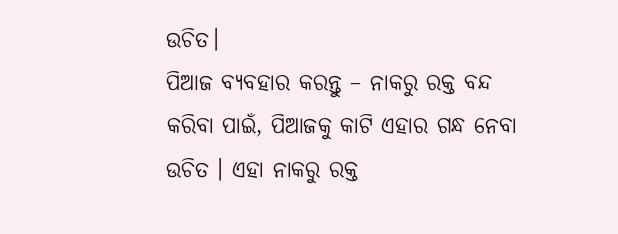ଉଚିତ।
ପିଆଜ ବ୍ୟବହାର କରନ୍ତୁ – ନାକରୁ ରକ୍ତ ବନ୍ଦ କରିବା ପାଇଁ, ପିଆଜକୁ କାଟି ଏହାର ଗନ୍ଧ ନେବା ଉଚିତ । ଏହା ନାକରୁ ରକ୍ତ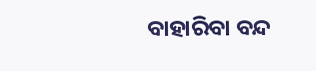ବାହାରିବା ବନ୍ଦ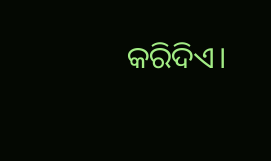କରିଦିଏ।